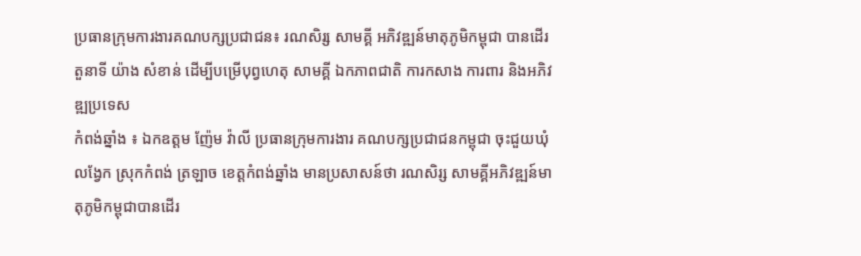ប្រធានក្រុមការងារគណបក្សប្រជាជន៖ រណសិរ្ស សាមគ្គី អភិវឌ្ឍន៍មាតុភូមិកម្ពុជា បានដើរតួនាទី យ៉ាង សំខាន់ ដើម្បីបម្រើបុព្វហេតុ សាមគ្គី ឯកភាពជាតិ ការកសាង ការពារ និងអភិវឌ្ឍប្រទេស
កំពង់ឆ្នាំង ៖ ឯកឧត្តម ញ៉ែម វ៉ាលី ប្រធានក្រុមការងារ គណបក្សប្រជាជនកម្ពុជា ចុះជួយឃុំលង្វែក ស្រុកកំពង់ ត្រឡាច ខេត្តកំពង់ឆ្នាំង មានប្រសាសន៍ថា រណសិរ្ស សាមគ្គីអភិវឌ្ឍន៍មាតុភូមិកម្ពុជាបានដើរ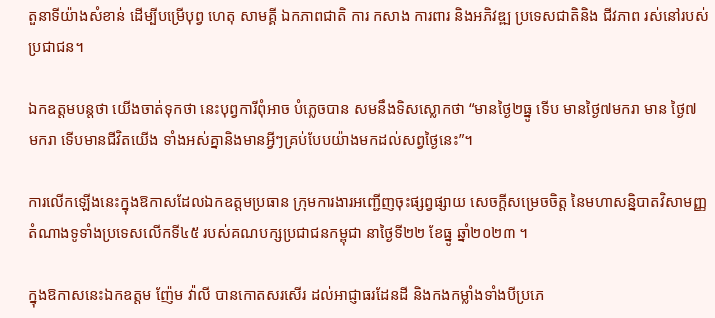តួនាទីយ៉ាងសំខាន់ ដើម្បីបម្រើបុព្វ ហេតុ សាមគ្គី ឯកភាពជាតិ ការ កសាង ការពារ និងអភិវឌ្ឍ ប្រទេសជាតិនិង ជីវភាព រស់នៅរបស់ប្រជាជន។

ឯកឧត្តមបន្តថា យើងចាត់ទុកថា នេះបុព្វការីពុំអាច បំភ្លេចបាន សមនឹងទិសស្លោកថា “មានថ្ងៃ២ធ្នូ ទើប មានថ្ងៃ៧មករា មាន ថ្ងៃ៧ មករា ទើបមានជីវិតយើង ទាំងអស់គ្នានិងមានអ្វីៗគ្រប់បែបយ៉ាងមកដល់សព្វថ្ងៃនេះ”។

ការលើកឡើងនេះក្នុងឱកាសដែលឯកឧត្តមប្រធាន ក្រុមការងារអញ្ជើញចុះផ្សព្វផ្សាយ សេចក្តីសម្រេចចិត្ត នៃមហាសន្និបាតវិសាមញ្ញតំណាងទូទាំងប្រទេសលើកទី៤៥ របស់គណបក្សប្រជាជនកម្ពុជា នាថ្ងៃទី២២ ខែធ្នូ ឆ្នាំ២០២៣ ។

ក្នុងឱកាសនេះឯកឧត្តម ញ៉ែម វ៉ាលី បានកោតសរសើរ ដល់អាជ្ញាធរដែនដី និងកងកម្លាំងទាំងបីប្រភេ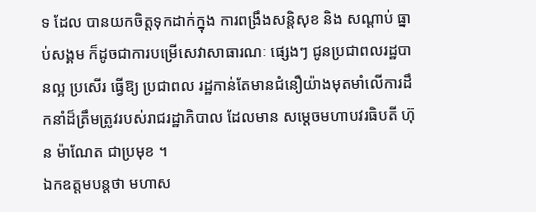ទ ដែល បានយកចិត្តទុកដាក់ក្នុង ការពង្រឹងសន្តិសុខ និង សណ្តាប់ ធ្នាប់សង្គម ក៏ដូចជាការបម្រើសេវាសាធារណៈ ផ្សេងៗ ជូនប្រជាពលរដ្ឋបានល្អ ប្រសើរ ធ្វើឱ្យ ប្រជាពល រដ្ឋកាន់តែមានជំនឿយ៉ាងមុតមាំលើការដឹកនាំដ៏ត្រឹមត្រូវរបស់រាជរដ្ឋាភិបាល ដែលមាន សម្តេចមហាបវរធិបតី ហ៊ុន ម៉ាណែត ជាប្រមុខ ។
ឯកឧត្តមបន្តថា មហាស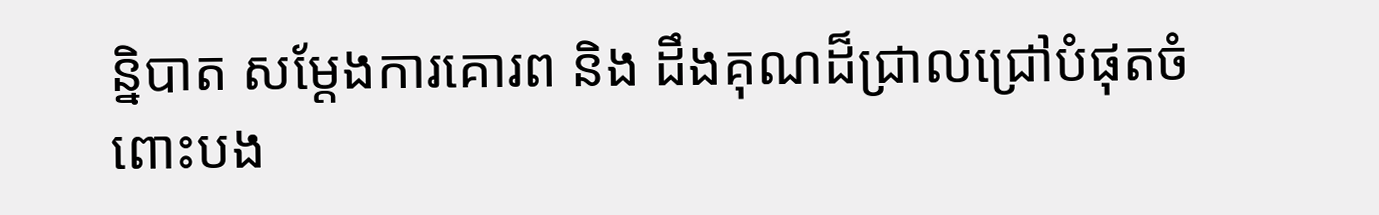ន្និបាត សម្តែងការគោរព និង ដឹងគុណដ៏ជ្រាលជ្រៅបំផុតចំពោះបង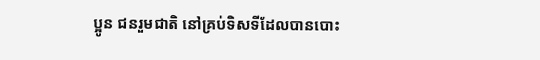ប្អូន ជនរួមជាតិ នៅគ្រប់ទិសទីដែលបានបោះ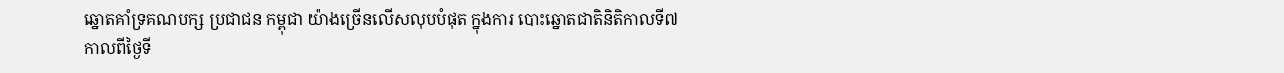ឆ្នោតគាំទ្រគណបក្ស ប្រជាជន កម្ពុជា យ៉ាងច្រើនលើសលុបបំផុត ក្នុងការ បោះឆ្នោតជាតិនិតិកាលទី៧កាលពីថ្ងៃទី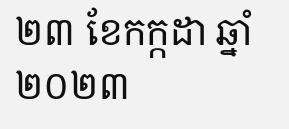២៣ ខែកក្កដា ឆ្នាំ២០២៣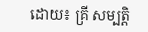ដោយ៖ គ្រី សម្បត្តិ